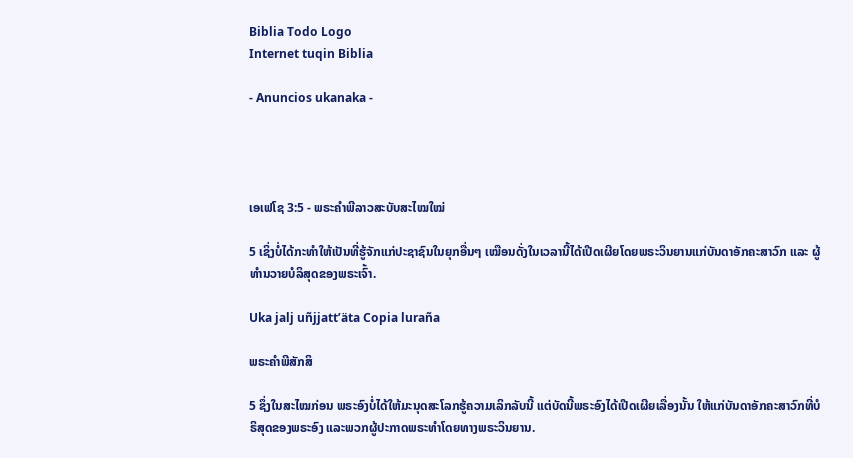Biblia Todo Logo
Internet tuqin Biblia

- Anuncios ukanaka -




ເອເຟໂຊ 3:5 - ພຣະຄຳພີລາວສະບັບສະໄໝໃໝ່

5 ເຊິ່ງບໍ່ໄດ້ກະທຳໃຫ້ເປັນທີ່ຮູ້ຈັກແກ່ປະຊາຊົນໃນຍຸກອື່ນໆ ເໝືອນດັ່ງໃນເວລານີ້ໄດ້ເປີດເຜີຍໂດຍພຣະວິນຍານແກ່ບັນດາອັກຄະສາວົກ ແລະ ຜູ້ທຳນວາຍບໍລິສຸດຂອງພຣະເຈົ້າ.

Uka jalj uñjjattʼäta Copia luraña

ພຣະຄຳພີສັກສິ

5 ຊຶ່ງໃນສະໄໝກ່ອນ ພຣະອົງບໍ່ໄດ້ໃຫ້ມະນຸດສະໂລກຮູ້ຄວາມເລິກລັບນີ້ ແຕ່ບັດນີ້ພຣະອົງໄດ້ເປີດເຜີຍເລື່ອງນັ້ນ ໃຫ້ແກ່ບັນດາອັກຄະສາວົກທີ່ບໍຣິສຸດຂອງພຣະອົງ ແລະພວກຜູ້ປະກາດພຣະທຳໂດຍທາງພຣະວິນຍານ.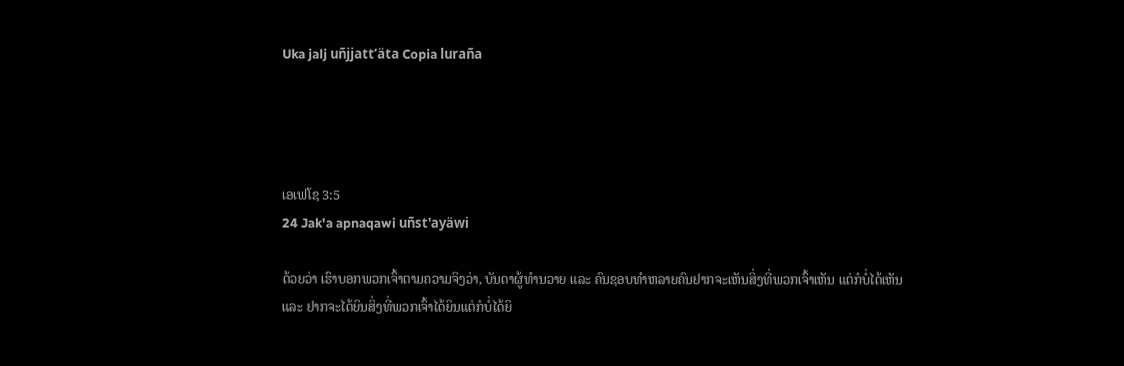Uka jalj uñjjattʼäta Copia luraña




ເອເຟໂຊ 3:5
24 Jak'a apnaqawi uñst'ayäwi

ດ້ວຍວ່າ ເຮົາບອກພວກເຈົ້າຕາມຄວາມຈິງວ່າ, ບັນດາຜູ້ທຳນວາຍ ແລະ ຄົນຊອບທຳຫລາຍຄົນຢາກຈະເຫັນສິ່ງທີ່ພວກເຈົ້າເຫັນ ແຕ່ກໍບໍ່ໄດ້ເຫັນ ແລະ ຢາກຈະໄດ້ຍິນສິ່ງທີ່ພວກເຈົ້າໄດ້ຍິນແຕ່ກໍບໍ່ໄດ້ຍິ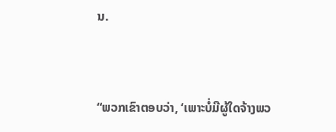ນ.


“ພວກເຂົາຕອບວ່າ, ‘ເພາະບໍ່ມີຜູ້ໃດຈ້າງພວ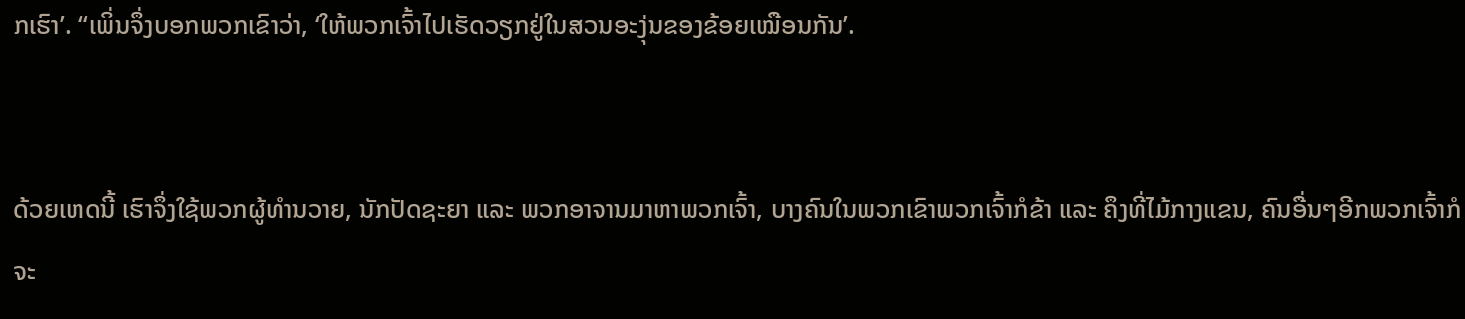ກເຮົາ’. “ເພິ່ນຈຶ່ງບອກພວກເຂົາວ່າ, ‘ໃຫ້ພວກເຈົ້າໄປເຮັດວຽກຢູ່ໃນສວນອະງຸ່ນຂອງຂ້ອຍເໝືອນກັນ’.


ດ້ວຍເຫດນີ້ ເຮົາຈຶ່ງໃຊ້ພວກຜູ້ທຳນວາຍ, ນັກປັດຊະຍາ ແລະ ພວກອາຈານມາຫາພວກເຈົ້າ, ບາງຄົນໃນພວກເຂົາພວກເຈົ້າກໍຂ້າ ແລະ ຄຶງທີ່ໄມ້ກາງແຂນ, ຄົນອື່ນໆອີກພວກເຈົ້າກໍຈະ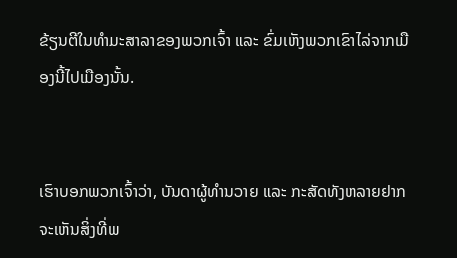ຂ້ຽນຕີໃນທຳມະສາລາຂອງພວກເຈົ້າ ແລະ ຂົ່ມເຫັງພວກເຂົາໄລ່ຈາກເມືອງນີ້ໄປເມືອງນັ້ນ.


ເຮົາບອກພວກເຈົ້າວ່າ, ບັນດາຜູ້ທຳນວາຍ ແລະ ກະສັດທັງຫລາຍຢາກຈະເຫັນສິ່ງທີ່ພ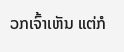ວກເຈົ້າເຫັນ ແຕ່ກໍ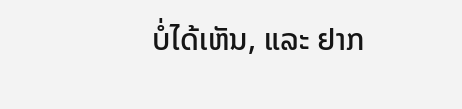ບໍ່ໄດ້ເຫັນ, ແລະ ຢາກ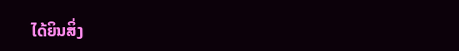ໄດ້ຍິນສິ່ງ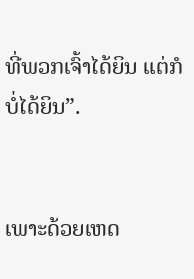ທີ່ພວກເຈົ້າໄດ້ຍິນ ແຕ່ກໍບໍ່ໄດ້ຍິນ”.


ເພາະດ້ວຍເຫດ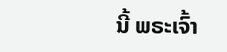ນີ້ ພຣະເຈົ້າ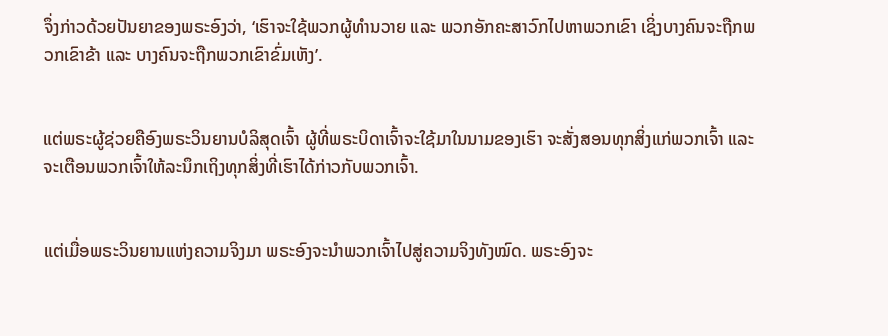ຈຶ່ງກ່າວດ້ວຍປັນຍາຂອງພຣະອົງວ່າ, ‘ເຮົາຈະໃຊ້ພວກຜູ້ທຳນວາຍ ແລະ ພວກອັກຄະສາວົກໄປຫາພວກເຂົາ ເຊິ່ງບາງຄົນຈະຖືກພວກເຂົາຂ້າ ແລະ ບາງຄົນຈະຖືກພວກເຂົາຂົ່ມເຫັງ’.


ແຕ່ພຣະຜູ້ຊ່ວຍຄືອົງພຣະວິນຍານບໍລິສຸດເຈົ້າ ຜູ້ທີ່ພຣະບິດາເຈົ້າຈະໃຊ້ມາໃນນາມຂອງເຮົາ ຈະສັ່ງສອນທຸກສິ່ງແກ່ພວກເຈົ້າ ແລະ ຈະເຕືອນພວກເຈົ້າໃຫ້ລະນຶກເຖິງທຸກສິ່ງທີ່ເຮົາໄດ້ກ່າວກັບພວກເຈົ້າ.


ແຕ່ເມື່ອພຣະວິນຍານແຫ່ງຄວາມຈິງມາ ພຣະອົງຈະນຳພວກເຈົ້າໄປສູ່ຄວາມຈິງທັງໝົດ. ພຣະອົງຈະ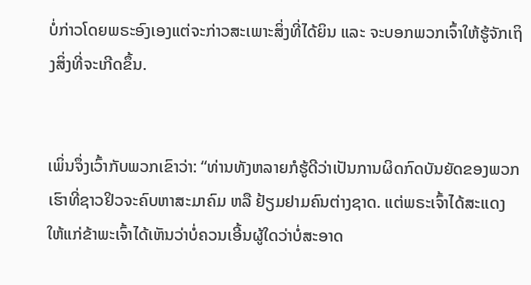ບໍ່ກ່າວໂດຍພຣະອົງເອງແຕ່ຈະກ່າວສະເພາະສິ່ງທີ່ໄດ້ຍິນ ແລະ ຈະບອກພວກເຈົ້າໃຫ້ຮູ້ຈັກເຖິງສິ່ງທີ່ຈະເກີດຂຶ້ນ.


ເພິ່ນຈຶ່ງເວົ້າກັບພວກເຂົາວ່າ: “ທ່ານທັງຫລາຍກໍຮູ້ດີວ່າເປັນການຜິດກົດບັນຍັດຂອງພວກເຮົາທີ່ຊາວຢິວຈະຄົບຫາສະມາຄົມ ຫລື ຢ້ຽມຢາມຄົນຕ່າງຊາດ. ແຕ່ພຣະເຈົ້າໄດ້ສະແດງໃຫ້ແກ່ຂ້າພະເຈົ້າໄດ້ເຫັນວ່າບໍ່ຄວນເອີ້ນຜູ້ໃດວ່າບໍ່ສະອາດ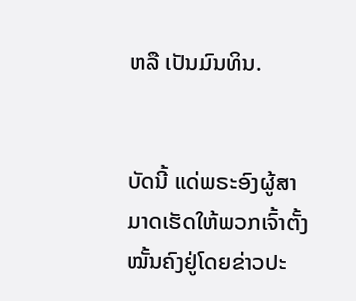ຫລື ເປັນມົນທິນ.


ບັດນີ້ ແດ່ພຣະອົງຜູ້ສາມາດເຮັດໃຫ້ພວກເຈົ້າຕັ້ງໝັ້ນຄົງຢູ່ໂດຍຂ່າວປະ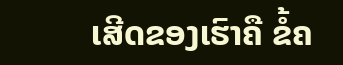ເສີດຂອງເຮົາຄື ຂໍ້ຄ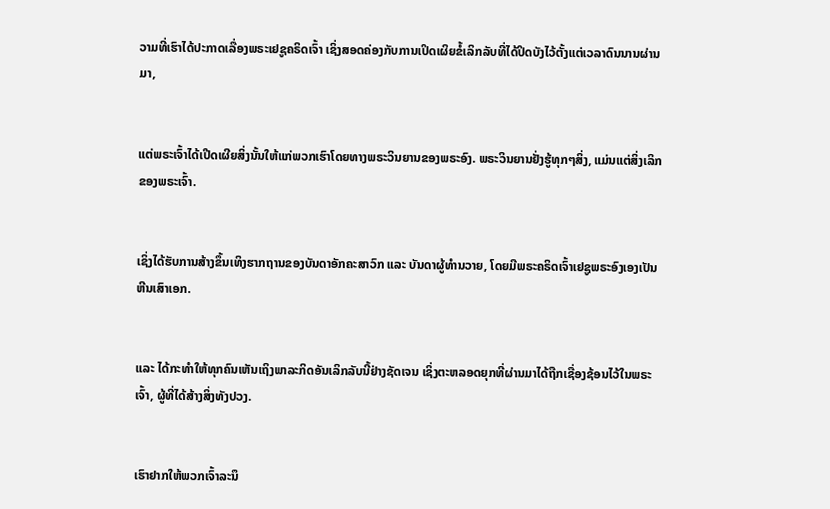ວາມທີ່ເຮົາໄດ້ປະກາດເລື່ອງພຣະເຢຊູຄຣິດເຈົ້າ ເຊິ່ງສອດຄ່ອງກັບການເປິດເຜິຍຂໍ້ເລິກລັບທີ່ໄດ້ປິດບັງໄວ້ຕັ້ງແຕ່ເວລາດົນນານຜ່ານມາ,


ແຕ່ພຣະເຈົ້າໄດ້ເປີດເຜີຍສິ່ງນັ້ນໃຫ້ແກ່ພວກເຮົາໂດຍທາງພຣະວິນຍານຂອງພຣະອົງ. ພຣະວິນຍານຢັ່ງຮູ້ທຸກໆສິ່ງ, ແມ່ນແຕ່ສິ່ງເລິກຂອງພຣະເຈົ້າ.


ເຊິ່ງໄດ້ຮັບການສ້າງຂຶ້ນເທິງຮາກຖານຂອງບັນດາອັກຄະສາວົກ ແລະ ບັນດາຜູ້ທຳນວາຍ, ໂດຍມີພຣະຄຣິດເຈົ້າເຢຊູພຣະອົງເອງເປັນຫີນເສົາເອກ.


ແລະ ໄດ້ກະທຳໃຫ້ທຸກຄົນເຫັນເຖິງພາລະກິດອັນເລິກລັບນີ້ຢ່າງຊັດເຈນ ເຊິ່ງຕະຫລອດຍຸກທີ່ຜ່ານມາໄດ້ຖືກເຊື່ອງຊ້ອນໄວ້ໃນພຣະເຈົ້າ, ຜູ້ທີ່ໄດ້ສ້າງສິ່ງທັງປວງ.


ເຮົາຢາກໃຫ້ພວກເຈົ້າລະນຶ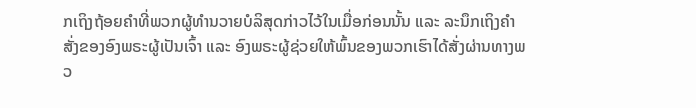ກເຖິງຖ້ອຍຄຳທີ່ພວກຜູ້ທຳນວາຍບໍລິສຸດກ່າວໄວ້ໃນເມື່ອກ່ອນນັ້ນ ແລະ ລະນຶກເຖິງຄຳສັ່ງຂອງອົງພຣະຜູ້ເປັນເຈົ້າ ແລະ ອົງພຣະຜູ້ຊ່ວຍໃຫ້ພົ້ນຂອງພວກເຮົາໄດ້ສັ່ງຜ່ານທາງພວ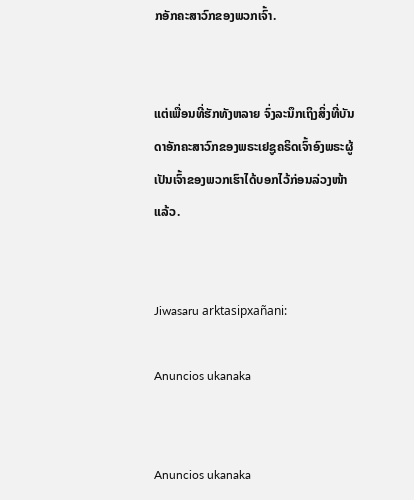ກອັກຄະສາວົກຂອງພວກເຈົ້າ.


ແຕ່ເພື່ອນທີ່ຮັກທັງຫລາຍ ຈົ່ງລະນຶກເຖິງສິ່ງທີ່ບັນດາອັກຄະສາວົກຂອງພຣະເຢຊູຄຣິດເຈົ້າອົງພຣະຜູ້ເປັນເຈົ້າຂອງພວກເຮົາໄດ້ບອກໄວ້ກ່ອນລ່ວງໜ້າແລ້ວ.


Jiwasaru arktasipxañani:

Anuncios ukanaka


Anuncios ukanaka